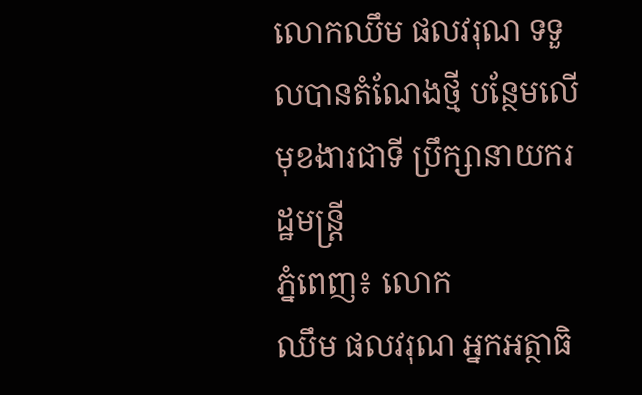លោកឈឹម ផលវរុណ ទទួលបានតំណែងថ្មី បន្ថែមលើមុខងារជាទី ប្រឹក្សានាយករដ្ឋមន្រ្តី
ភ្នំពេញ៖ លោក
ឈឹម ផលវរុណ អ្នកអត្ថាធិ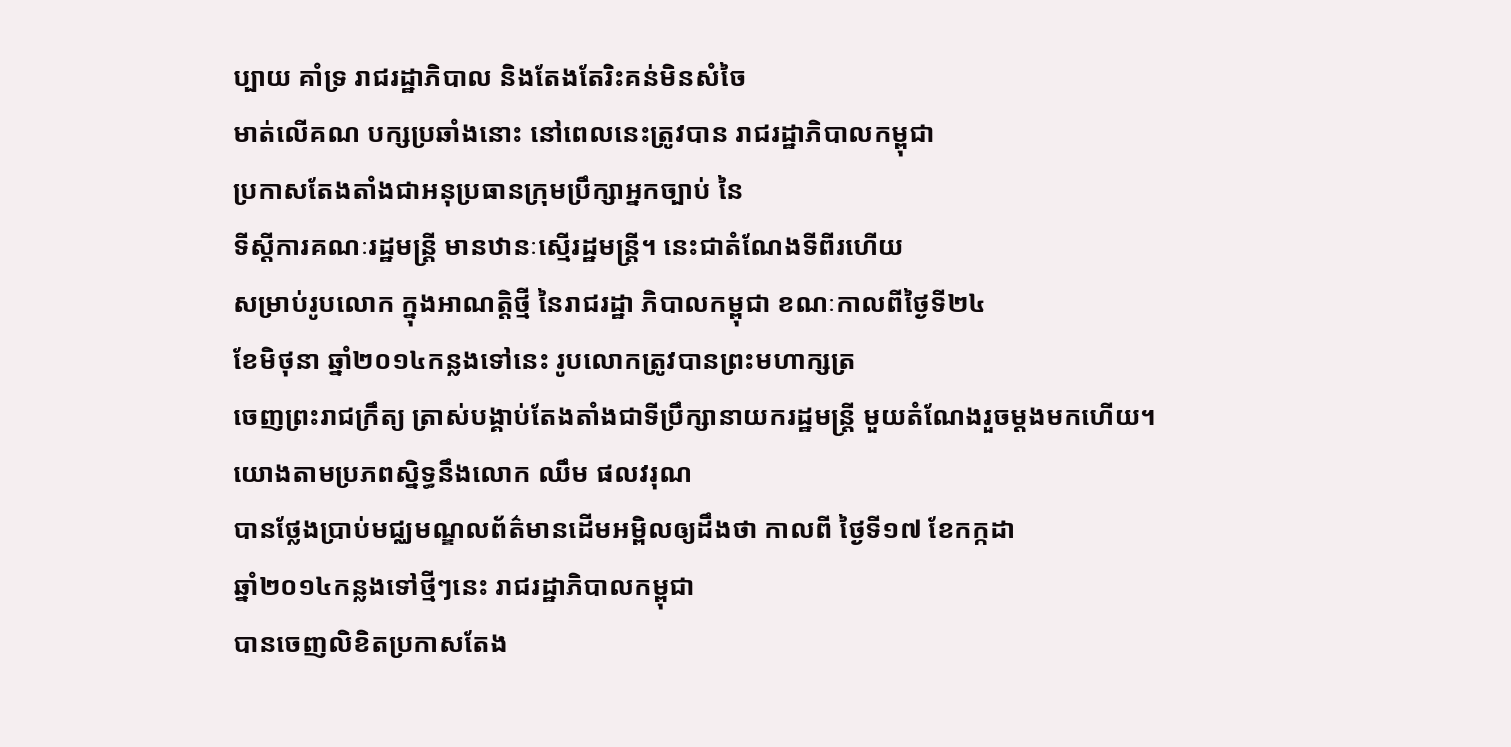ប្បាយ គាំទ្រ រាជរដ្ឋាភិបាល និងតែងតែរិះគន់មិនសំចៃ
មាត់លើគណ បក្សប្រឆាំងនោះ នៅពេលនេះត្រូវបាន រាជរដ្ឋាភិបាលកម្ពុជា
ប្រកាសតែងតាំងជាអនុប្រធានក្រុមប្រឹក្សាអ្នកច្បាប់ នៃ
ទីស្តីការគណៈរដ្ឋមន្រ្តី មានឋានៈស្មើរដ្ឋមន្រ្តី។ នេះជាតំណែងទីពីរហើយ
សម្រាប់រូបលោក ក្នុងអាណត្តិថ្មី នៃរាជរដ្ឋា ភិបាលកម្ពុជា ខណៈកាលពីថ្ងៃទី២៤
ខែមិថុនា ឆ្នាំ២០១៤កន្លងទៅនេះ រូបលោកត្រូវបានព្រះមហាក្សត្រ
ចេញព្រះរាជក្រឹត្យ ត្រាស់បង្គាប់តែងតាំងជាទីប្រឹក្សានាយករដ្ឋមន្រ្តី មួយតំណែងរួចម្តងមកហើយ។
យោងតាមប្រភពស្និទ្ធនឹងលោក ឈឹម ផលវរុណ
បានថ្លែងប្រាប់មជ្ឈមណ្ឌលព័ត៌មានដើមអម្ពិលឲ្យដឹងថា កាលពី ថ្ងៃទី១៧ ខែកក្កដា
ឆ្នាំ២០១៤កន្លងទៅថ្មីៗនេះ រាជរដ្ឋាភិបាលកម្ពុជា
បានចេញលិខិតប្រកាសតែង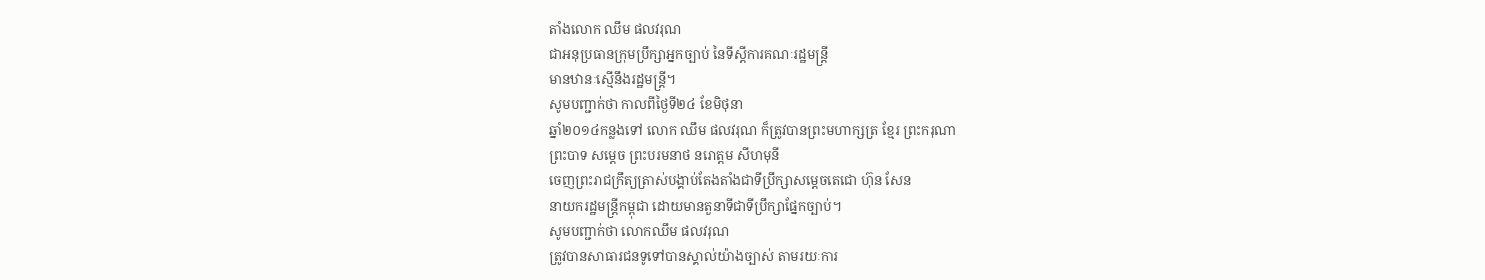តាំងលោក ឈឹម ផលវរុណ
ជាអនុប្រធានក្រុមប្រឹក្សាអ្នកច្បាប់ នៃទីស្តីការគណៈរដ្ឋមន្រ្តី
មានឋានៈស្មើនឹងរដ្ឋមន្រ្តី។
សូមបញ្ជាក់ថា កាលពីថ្ងៃទី២៤ ខែមិថុនា
ឆ្នាំ២០១៤កន្លងទៅ លោក ឈឹម ផលវរុណ ក៏ត្រូវបានព្រះមហាក្សត្រ ខ្មែរ ព្រះករុណា
ព្រះបាទ សម្តេច ព្រះបរមនាថ នរោត្តម សីហមុនី
ចេញព្រះរាជក្រឹត្យត្រាស់បង្គាប់តែងតាំងជាទីប្រឹក្សាសម្តេចតេជោ ហ៊ុន សែន
នាយករដ្ឋមន្រ្តីកម្ពុជា ដោយមានតួនាទីជាទីប្រឹក្សាផ្នែកច្បាប់។
សូមបញ្ជាក់ថា លោកឈឹម ផលវរុណ
ត្រូវបានសាធារជនទូទៅបានស្គាល់យ៉ាងច្បាស់ តាមរយៈការ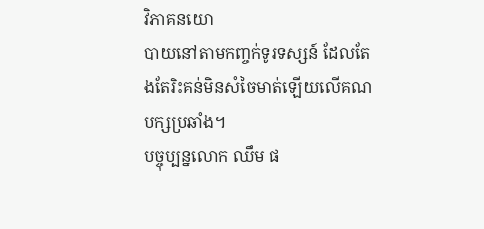វិភាគនយោ
បាយនៅតាមកញ្ចក់ទូរទស្សន៍ ដែលតែងតែរិះគន់មិនសំចៃមាត់ឡើយលើគណបក្សប្រឆាំង។
បច្ចុប្បន្នលោក ឈឹម ផ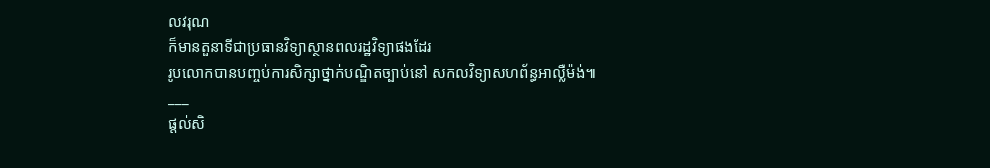លវរុណ
ក៏មានតួនាទីជាប្រធានវិទ្យាស្ថានពលរដ្ឋវិទ្យាផងដែរ
រូបលោកបានបញ្ចប់ការសិក្សាថ្នាក់បណ្ឌិតច្បាប់នៅ សកលវិទ្យាសហព័ន្ធអាល្លឺម៉ង់៕
___
ផ្តល់សិ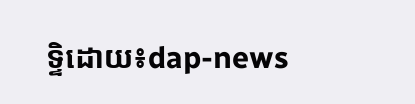ទ្ទិដោយ៖dap-news